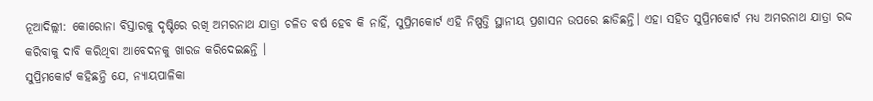ନୂଆଦିଲ୍ଲୀ: କୋରୋନା ବିସ୍ତାରକୁ ଦୃଷ୍ଟିରେ ରଖି ଅମରନାଥ ଯାତ୍ରା ଚଳିତ ବର୍ଷ ହେବ କି ନାହିଁ, ସୁପ୍ରିମକୋର୍ଟ ଏହି ନିଷ୍ପତ୍ତି ସ୍ଥାନୀୟ ପ୍ରଶାସନ ଉପରେ ଛାଡିଛନ୍ତି। ଏହା ସହିତ ସୁପ୍ରିମକୋର୍ଟ ମଧ୍ୟ ଅମରନାଥ ଯାତ୍ରା ରଦ୍ଦ କରିବାକୁ ଦାବି କରିଥିବା ଆବେଦନକୁ ଖାରଜ କରିଦେଇଛନ୍ତି ।
ସୁପ୍ରିମକୋର୍ଟ କହିଛନ୍ତି ଯେ, ନ୍ୟାୟପାଳିକା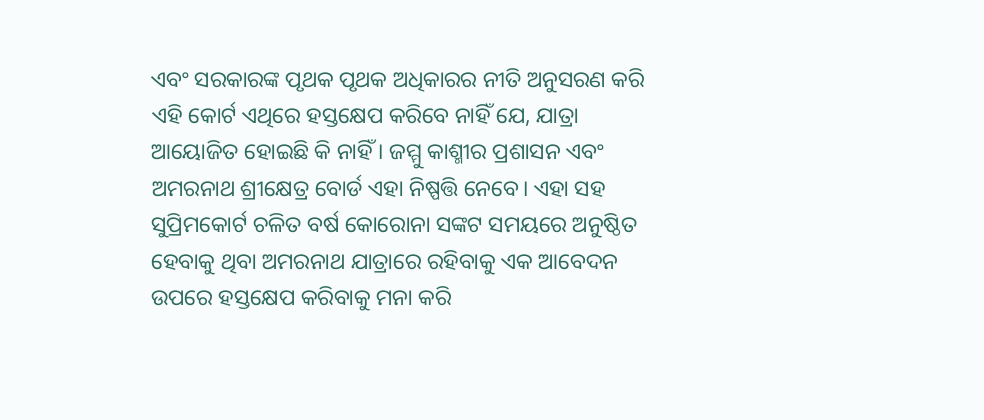ଏବଂ ସରକାରଙ୍କ ପୃଥକ ପୃଥକ ଅଧିକାରର ନୀତି ଅନୁସରଣ କରି ଏହି କୋର୍ଟ ଏଥିରେ ହସ୍ତକ୍ଷେପ କରିବେ ନାହିଁ ଯେ, ଯାତ୍ରା ଆୟୋଜିତ ହୋଇଛି କି ନାହିଁ । ଜମ୍ମୁ କାଶ୍ମୀର ପ୍ରଶାସନ ଏବଂ ଅମରନାଥ ଶ୍ରୀକ୍ଷେତ୍ର ବୋର୍ଡ ଏହା ନିଷ୍ପତ୍ତି ନେବେ। ଏହା ସହ ସୁପ୍ରିମକୋର୍ଟ ଚଳିତ ବର୍ଷ କୋରୋନା ସଙ୍କଟ ସମୟରେ ଅନୁଷ୍ଠିତ ହେବାକୁ ଥିବା ଅମରନାଥ ଯାତ୍ରାରେ ରହିବାକୁ ଏକ ଆବେଦନ ଉପରେ ହସ୍ତକ୍ଷେପ କରିବାକୁ ମନା କରି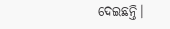ଦେଇଛନ୍ତି।